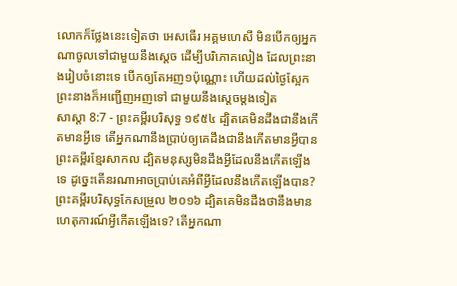លោកក៏ថ្លែងនេះទៀតថា អេសធើរ អគ្គមហេសី មិនបើកឲ្យអ្នកណាចូលទៅជាមួយនឹងស្តេច ដើម្បីបរិភោគលៀង ដែលព្រះនាងរៀបចំនោះទេ បើកឲ្យតែអញ១ប៉ុណ្ណោះ ហើយដល់ថ្ងៃស្អែក ព្រះនាងក៏អញ្ជើញអញទៅ ជាមួយនឹងស្តេចម្តងទៀត
សាស្តា 8:7 - ព្រះគម្ពីរបរិសុទ្ធ ១៩៥៤ ដ្បិតគេមិនដឹងជានឹងកើតមានអ្វីទេ តើអ្នកណានឹងប្រាប់ឲ្យគេដឹងជានឹងកើតមានអ្វីបាន ព្រះគម្ពីរខ្មែរសាកល ដ្បិតមនុស្សមិនដឹងអ្វីដែលនឹងកើតឡើងទេ ដូច្នេះតើនរណាអាចប្រាប់គេអំពីអ្វីដែលនឹងកើតឡើងបាន? ព្រះគម្ពីរបរិសុទ្ធកែសម្រួល ២០១៦ ដ្បិតគេមិនដឹងថានឹងមានហេតុការណ៍អ្វីកើតឡើងទេ? តើអ្នកណា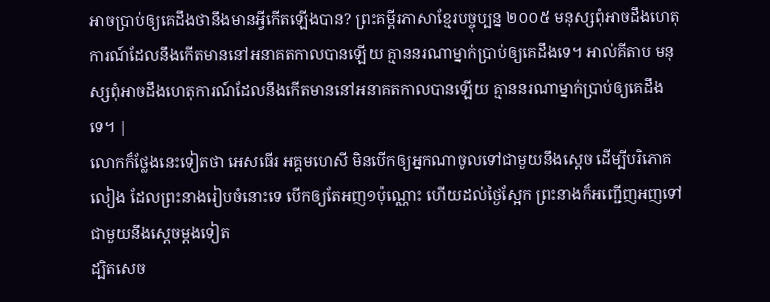អាចប្រាប់ឲ្យគេដឹងថានឹងមានអ្វីកើតឡើងបាន? ព្រះគម្ពីរភាសាខ្មែរបច្ចុប្បន្ន ២០០៥ មនុស្សពុំអាចដឹងហេតុការណ៍ដែលនឹងកើតមាននៅអនាគតកាលបានឡើយ គ្មាននរណាម្នាក់ប្រាប់ឲ្យគេដឹងទេ។ អាល់គីតាប មនុស្សពុំអាចដឹងហេតុការណ៍ដែលនឹងកើតមាននៅអនាគតកាលបានឡើយ គ្មាននរណាម្នាក់ប្រាប់ឲ្យគេដឹងទេ។ |
លោកក៏ថ្លែងនេះទៀតថា អេសធើរ អគ្គមហេសី មិនបើកឲ្យអ្នកណាចូលទៅជាមួយនឹងស្តេច ដើម្បីបរិភោគលៀង ដែលព្រះនាងរៀបចំនោះទេ បើកឲ្យតែអញ១ប៉ុណ្ណោះ ហើយដល់ថ្ងៃស្អែក ព្រះនាងក៏អញ្ជើញអញទៅ ជាមួយនឹងស្តេចម្តងទៀត
ដ្បិតសេច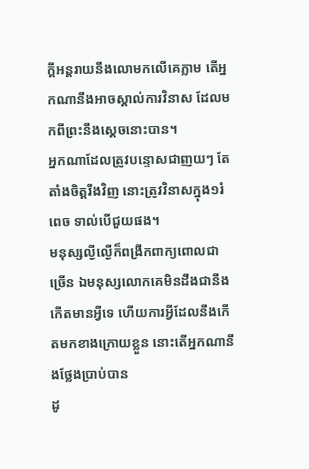ក្ដីអន្តរាយនឹងលោមកលើគេភ្លាម តើអ្នកណានឹងអាចស្គាល់ការវិនាស ដែលមកពីព្រះនឹងស្តេចនោះបាន។
អ្នកណាដែលត្រូវបន្ទោសជាញយៗ តែតាំងចិត្តរឹងវិញ នោះត្រូវវិនាសក្នុង១រំពេច ទាល់បើជួយផង។
មនុស្សល្ងីល្ងើក៏ពង្រីកពាក្យពោលជាច្រើន ឯមនុស្សលោកគេមិនដឹងជានឹងកើតមានអ្វីទេ ហើយការអ្វីដែលនឹងកើតមកខាងក្រោយខ្លួន នោះតើអ្នកណានឹងថ្លែងប្រាប់បាន
ដូ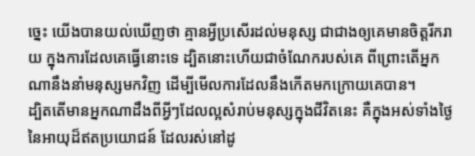ច្នេះ យើងបានយល់ឃើញថា គ្មានអ្វីប្រសើរដល់មនុស្ស ជាជាងឲ្យគេមានចិត្តរីករាយ ក្នុងការដែលគេធ្វើនោះទេ ដ្បិតនោះហើយជាចំណែករបស់គេ ពីព្រោះតើអ្នកណានឹងនាំមនុស្សមកវិញ ដើម្បីមើលការដែលនឹងកើតមកក្រោយគេបាន។
ដ្បិតតើមានអ្នកណាដឹងពីអ្វីៗដែលល្អសំរាប់មនុស្សក្នុងជីវិតនេះ គឺក្នុងអស់ទាំងថ្ងៃនៃអាយុដ៏ឥតប្រយោជន៍ ដែលរស់នៅដូ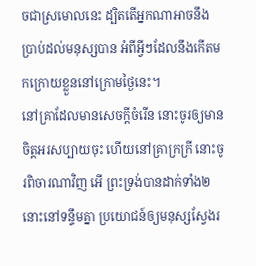ចជាស្រមោលនេះ ដ្បិតតើអ្នកណាអាចនឹងប្រាប់ដល់មនុស្សបាន អំពីអ្វីៗដែលនឹងកើតមកក្រោយខ្លួននៅក្រោមថ្ងៃនេះ។
នៅគ្រាដែលមានសេចក្ដីចំរើន នោះចូរឲ្យមានចិត្តអរសប្បាយចុះ ហើយនៅគ្រាក្រក្រី នោះចូរពិចារណាវិញ អើ ព្រះទ្រង់បានដាក់ទាំង២នោះនៅទន្ទឹមគ្នា ប្រយោជន៍ឲ្យមនុស្សស្វែងរ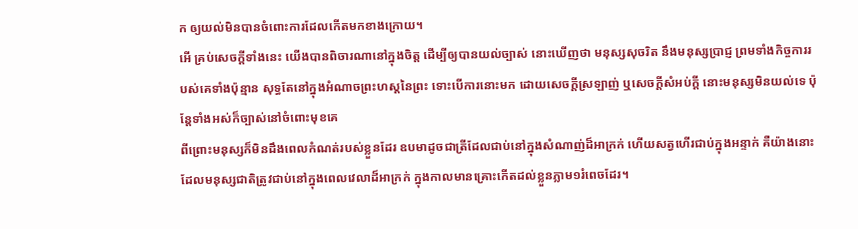ក ឲ្យយល់មិនបានចំពោះការដែលកើតមកខាងក្រោយ។
អើ គ្រប់សេចក្ដីទាំងនេះ យើងបានពិចារណានៅក្នុងចិត្ត ដើម្បីឲ្យបានយល់ច្បាស់ នោះឃើញថា មនុស្សសុចរិត នឹងមនុស្សប្រាជ្ញ ព្រមទាំងកិច្ចការរបស់គេទាំងប៉ុន្មាន សុទ្ធតែនៅក្នុងអំណាចព្រះហស្តនៃព្រះ ទោះបើការនោះមក ដោយសេចក្ដីស្រឡាញ់ ឬសេចក្ដីសំអប់ក្តី នោះមនុស្សមិនយល់ទេ ប៉ុន្តែទាំងអស់ក៏ច្បាស់នៅចំពោះមុខគេ
ពីព្រោះមនុស្សក៏មិនដឹងពេលកំណត់របស់ខ្លួនដែរ ឧបមាដូចជាត្រីដែលជាប់នៅក្នុងសំណាញ់ដ៏អាក្រក់ ហើយសត្វហើរជាប់ក្នុងអន្ទាក់ គឺយ៉ាងនោះដែលមនុស្សជាតិត្រូវជាប់នៅក្នុងពេលវេលាដ៏អាក្រក់ ក្នុងកាលមានគ្រោះកើតដល់ខ្លួនភ្លាម១រំពេចដែរ។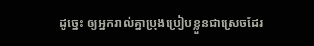ដូច្នេះ ឲ្យអ្នករាល់គ្នាប្រុងប្រៀបខ្លួនជាស្រេចដែរ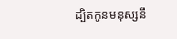ដ្បិតកូនមនុស្សនឹ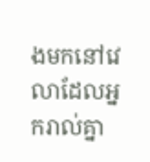ងមកនៅវេលាដែលអ្នករាល់គ្នា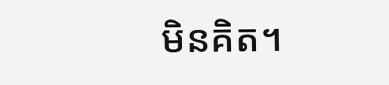មិនគិត។